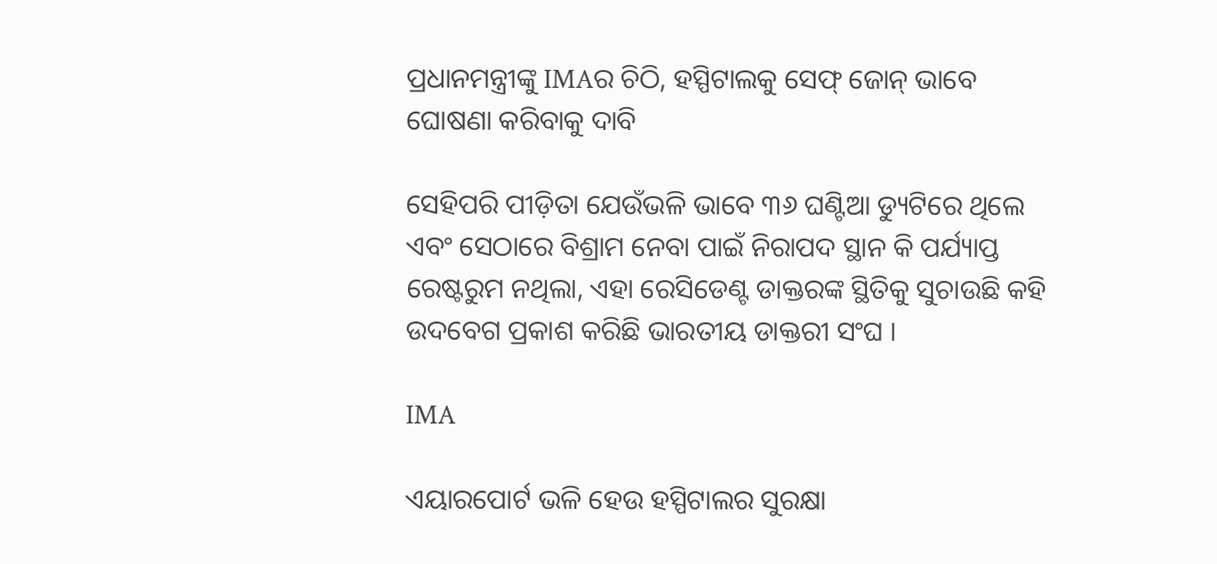ପ୍ରଧାନମନ୍ତ୍ରୀଙ୍କୁ IMAର ଚିଠି, ହସ୍ପିଟାଲକୁ ସେଫ୍ ଜୋନ୍ ଭାବେ ଘୋଷଣା କରିବାକୁ ଦାବି

ସେହିପରି ପୀଡ଼ିତା ଯେଉଁଭଳି ଭାବେ ୩୬ ଘଣ୍ଟିଆ ଡ୍ୟୁଟିରେ ଥିଲେ ଏବଂ ସେଠାରେ ବିଶ୍ରାମ ନେବା ପାଇଁ ନିରାପଦ ସ୍ଥାନ କି ପର୍ଯ୍ୟାପ୍ତ ରେଷ୍ଟରୁମ ନଥିଲା, ଏହା ରେସିଡେଣ୍ଟ ଡାକ୍ତରଙ୍କ ସ୍ଥିତିକୁ ସୁଚାଉଛି କହି ଉଦବେଗ ପ୍ରକାଶ କରିଛି ଭାରତୀୟ ଡାକ୍ତରୀ ସଂଘ ।

IMA

ଏୟାରପୋର୍ଟ ଭଳି ହେଉ ହସ୍ପିଟାଲର ସୁରକ୍ଷା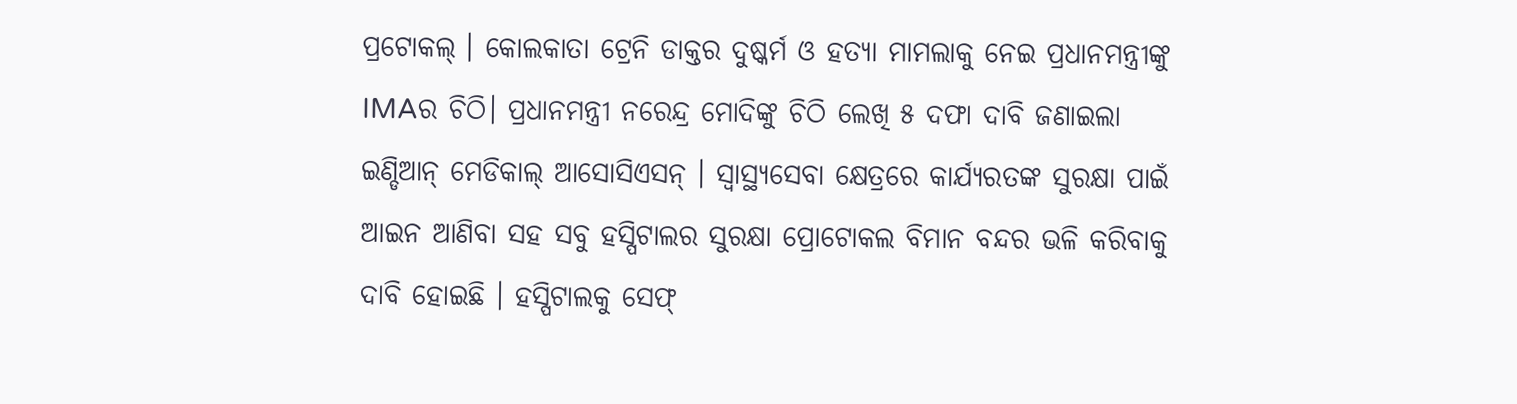ପ୍ରଟୋକଲ୍ । କୋଲକାତା ଟ୍ରେନି ଡାକ୍ତର ଦୁଷ୍କର୍ମ ଓ ହତ୍ୟା ମାମଲାକୁ ନେଇ ପ୍ରଧାନମନ୍ତ୍ରୀଙ୍କୁ IMAର ଚିଠି। ପ୍ରଧାନମନ୍ତ୍ରୀ ନରେନ୍ଦ୍ର ମୋଦିଙ୍କୁ ଚିଠି ଲେଖି ୫ ଦଫା ଦାବି ଜଣାଇଲା ଇଣ୍ଡିଆନ୍ ମେଡିକାଲ୍ ଆସୋସିଏସନ୍ । ସ୍ବାସ୍ଥ୍ୟସେବା କ୍ଷେତ୍ରରେ କାର୍ଯ୍ୟରତଙ୍କ ସୁରକ୍ଷା ପାଇଁ ଆଇନ ଆଣିବା ସହ ସବୁ ହସ୍ପିଟାଲର ସୁରକ୍ଷା ପ୍ରୋଟୋକଲ ବିମାନ ବନ୍ଦର ଭଳି କରିବାକୁ ଦାବି ହୋଇଛି । ହସ୍ପିଟାଲକୁ ସେଫ୍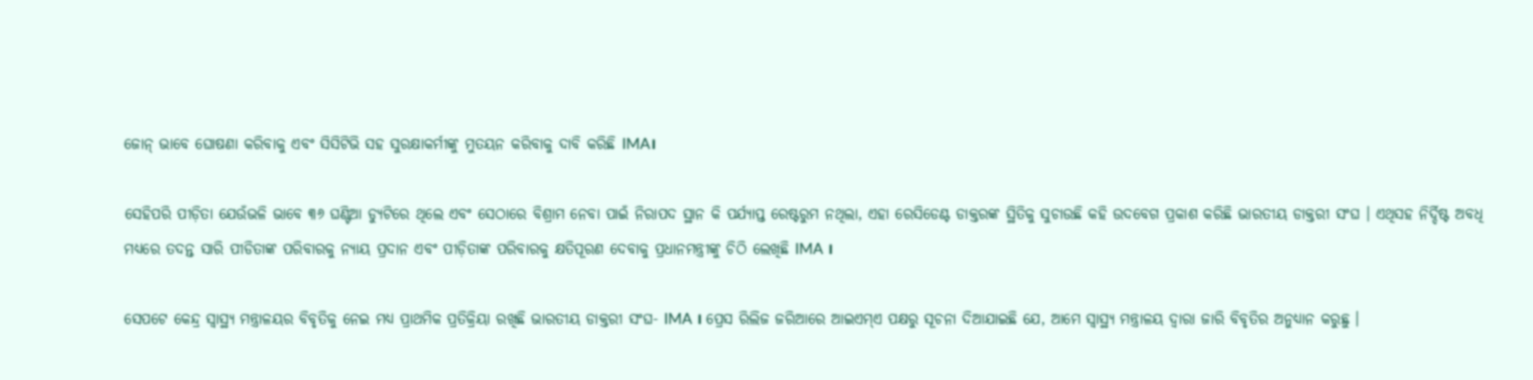ଜୋନ୍ ଭାବେ ଘୋଷଣା କରିବାକୁ ଏବଂ ସିସିଟିଭି ସହ ସୁରକ୍ଷାକର୍ମୀଙ୍କୁ ମୁତୟନ କରିବାକୁ ଦାବି କରିଛି IMA।

ସେହିପରି ପୀଡ଼ିତା ଯେଉଁଭଳି ଭାବେ ୩୬ ଘଣ୍ଟିଆ ଡ୍ୟୁଟିରେ ଥିଲେ ଏବଂ ସେଠାରେ ବିଶ୍ରାମ ନେବା ପାଇଁ ନିରାପଦ ସ୍ଥାନ କି ପର୍ଯ୍ୟାପ୍ତ ରେଷ୍ଟରୁମ ନଥିଲା, ଏହା ରେସିଡେଣ୍ଟ ଡାକ୍ତରଙ୍କ ସ୍ଥିତିକୁ ସୁଚାଉଛି କହି ଉଦବେଗ ପ୍ରକାଶ କରିଛି ଭାରତୀୟ ଡାକ୍ତରୀ ସଂଘ । ଏଥିସହ ନିର୍ଦ୍ଦିଷ୍ଟ ଅବଧି ମଧ୍ୟରେ ତଦନ୍ତ ସାରି ପୀଡିତାଙ୍କ ପରିବାରକୁ ନ୍ୟାୟ ପ୍ରଦାନ ଏବଂ ପୀଡ଼ିତାଙ୍କ ପରିବାରକୁ କ୍ଷତିପୂରଣ ଦେବାକୁ ପ୍ରଧାନମନ୍ତ୍ରୀଙ୍କୁ ଚିଠି ଲେଖିଛି IMA ।

ସେପଟେ କେନ୍ଦ୍ର ସ୍ବାସ୍ଥ୍ୟ ମନ୍ତ୍ରାଳୟର ବିବୃତିକୁ ନେଇ ମଧ୍ୟ ପ୍ରାଥମିକ ପ୍ରତିକ୍ରିୟା ରଖିଛି ଭାରତୀୟ ଡାକ୍ତରୀ ସଂଘ- IMA । ପ୍ରେସ ରିଲିଜ ଜରିଆରେ ଆଇଏମ୍ଏ ପକ୍ଷରୁ ସୂଚନା ଦିଆଯାଇଛି ଯେ, ଆମେ ସ୍ବାସ୍ଥ୍ୟ ମନ୍ତ୍ରାଳୟ ଦ୍ବାରା ଜାରି ବିବୃତିର ଅନୁଧ୍ୟାନ କରୁଛୁ ।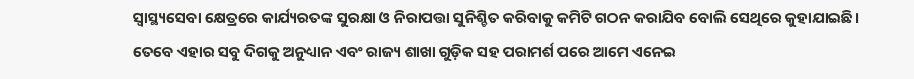ସ୍ବାସ୍ଥ୍ୟସେବା କ୍ଷେତ୍ରରେ କାର୍ଯ୍ୟରତଙ୍କ ସୁରକ୍ଷା ଓ ନିରାପତ୍ତା ସୁନିଶ୍ଚିତ କରିବାକୁ କମିଟି ଗଠନ କରାଯିବ ବୋଲି ସେଥିରେ କୁହାଯାଇଛି। ତେବେ ଏହାର ସବୁ ଦିଗକୁ ଅନୁଧ୍ୟାନ ଏବଂ ରାଜ୍ୟ ଶାଖା ଗୁଡ଼ିକ ସହ ପରାମର୍ଶ ପରେ ଆମେ ଏନେଇ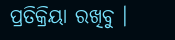ପ୍ରତିକ୍ରିୟା ରଖିବୁ ।